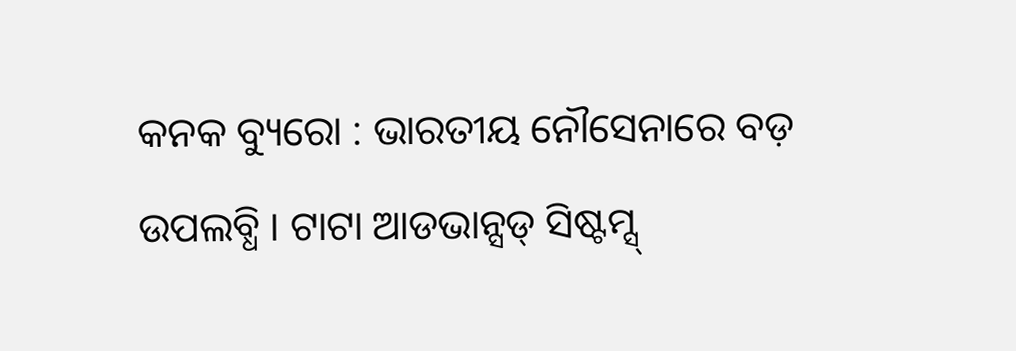କନକ ବ୍ୟୁରୋ : ଭାରତୀୟ ନୌସେନାରେ ବଡ଼ ଉପଲବ୍ଧି । ଟାଟା ଆଡଭାନ୍ସଡ୍ ସିଷ୍ଟମ୍ସ୍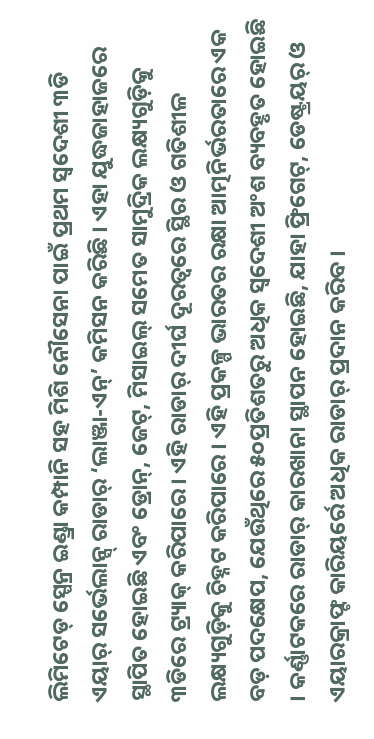ଲିମିଟେଡ୍ ସ୍ପେନ୍ର ଇଣ୍ଡ୍ରା କମ୍ପାନି ସହ ମିଶି ନୌସେନା ପାଇଁ ପ୍ରଥମ ସ୍ୱଦେଶୀ ୩ଡି ଏୟାର୍ ସର୍ଭେଲାନ୍ସ୍ ରାଡାର୍ ‘ଲାଞ୍ଜା-ଏନ୍’ କମିସନ କରିଛି । ଏହା ଯୁଦ୍ଧଜାହାଜରେ ସ୍ଥାପିତ ହୋଇଛି ଏବଂ ଡ୍ରୋନ୍, ଜେଟ୍, ମିସାଇଲ୍ ସମେତ ସାମୁଦ୍ରିକ ଲକ୍ଷ୍ୟଗୁଡ଼ିକୁ ୩ଡିରେ ଟ୍ର୍ୟାକ୍ କରିପାରେ । ଏହି ରାଡାର୍ ଦୀର୍ଘ ଦୂରତ୍ୱରେ ସ୍ଥିର ଓ ଗତିଶୀଳ ଲକ୍ଷ୍ୟଗୁଡ଼ିକୁ ଚିହ୍ନଟ କରିପାରେ । ଏହି ପ୍ରକଳ୍ପ ଭାରତର ରକ୍ଷା ଆତ୍ମନିର୍ଭରତାରେ ଏକ ବଡ଼ ପଦକ୍ଷେପ, ଯେଉଁଥିରେ ୫୦ପ୍ରତିଶତରୁ ଅଧିକ ସ୍ୱଦେଶୀ ଅଂଶ ବ୍ୟବହୃତ ହୋଇଛି । କର୍ଣ୍ଣାଟକରେ ରାଡାର୍ କାରଖାନା ସ୍ଥାପନ ହୋଇଛି, ଯାହା ଫ୍ରିଗେଟ୍, ଡେଷ୍ଟ୍ରୟର୍ ଓ ଏୟାରକ୍ରାଫ୍ଟ କାରିୟର୍ରେ ଅଧିକ ରାଡାର୍ ପ୍ରଦାନ କରିବ ।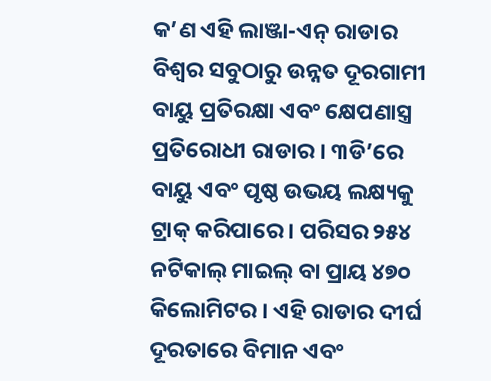କ’ଣ ଏହି ଲାଞ୍ଜା-ଏନ୍ ରାଡାର
ବିଶ୍ୱର ସବୁଠାରୁ ଉନ୍ନତ ଦୂରଗାମୀ ବାୟୁ ପ୍ରତିରକ୍ଷା ଏବଂ କ୍ଷେପଣାସ୍ତ୍ର ପ୍ରତିରୋଧୀ ରାଡାର । ୩ଡି’ରେ ବାୟୁ ଏବଂ ପୃଷ୍ଠ ଉଭୟ ଲକ୍ଷ୍ୟକୁ ଟ୍ରାକ୍ କରିପାରେ । ପରିସର ୨୫୪ ନଟିକାଲ୍ ମାଇଲ୍ ବା ପ୍ରାୟ ୪୭୦ କିଲୋମିଟର । ଏହି ରାଡାର ଦୀର୍ଘ ଦୂରତାରେ ବିମାନ ଏବଂ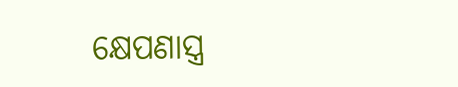କ୍ଷେପଣାସ୍ତ୍ର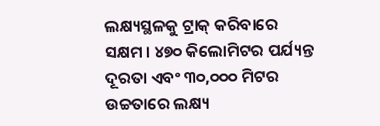ଲକ୍ଷ୍ୟସ୍ଥଳକୁ ଟ୍ରାକ୍ କରିବାରେ ସକ୍ଷମ । ୪୭୦ କିଲୋମିଟର ପର୍ଯ୍ୟନ୍ତ ଦୂରତା ଏବଂ ୩୦,୦୦୦ ମିଟର ଉଚ୍ଚତାରେ ଲକ୍ଷ୍ୟ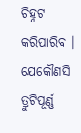ଚିହ୍ନଟ କରିପାରିବ । ଯେକୌଣସି ତ୍ରୁଟିପୂର୍ଣ୍ଣ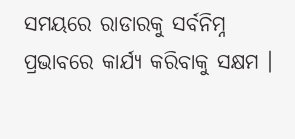ସମୟରେ ରାଡାରକୁ ସର୍ବନିମ୍ନ ପ୍ରଭାବରେ କାର୍ଯ୍ୟ କରିବାକୁ ସକ୍ଷମ ।